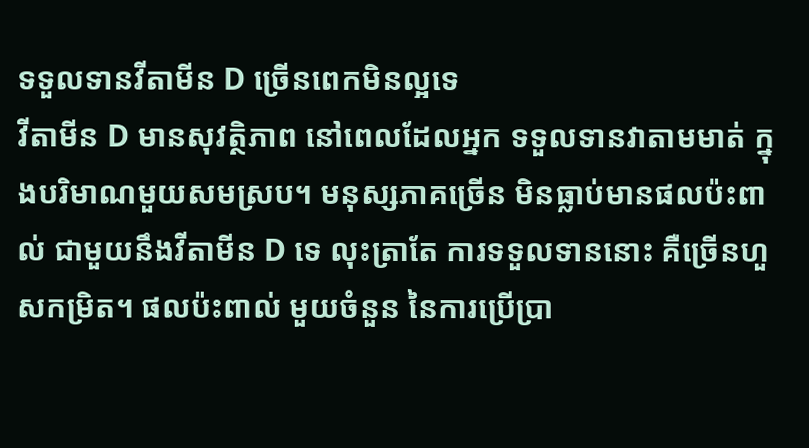ទទួលទានវីតាមីន D ច្រើនពេកមិនល្អទេ
វីតាមីន D មានសុវត្ថិភាព នៅពេលដែលអ្នក ទទួលទានវាតាមមាត់ ក្នុងបរិមាណមួយសមស្រប។ មនុស្សភាគច្រើន មិនធ្លាប់មានផលប៉ះពាល់ ជាមួយនឹងវីតាមីន D ទេ លុះត្រាតែ ការទទួលទាននោះ គឺច្រើនហួសកម្រិត។ ផលប៉ះពាល់ មួយចំនួន នៃការប្រើប្រា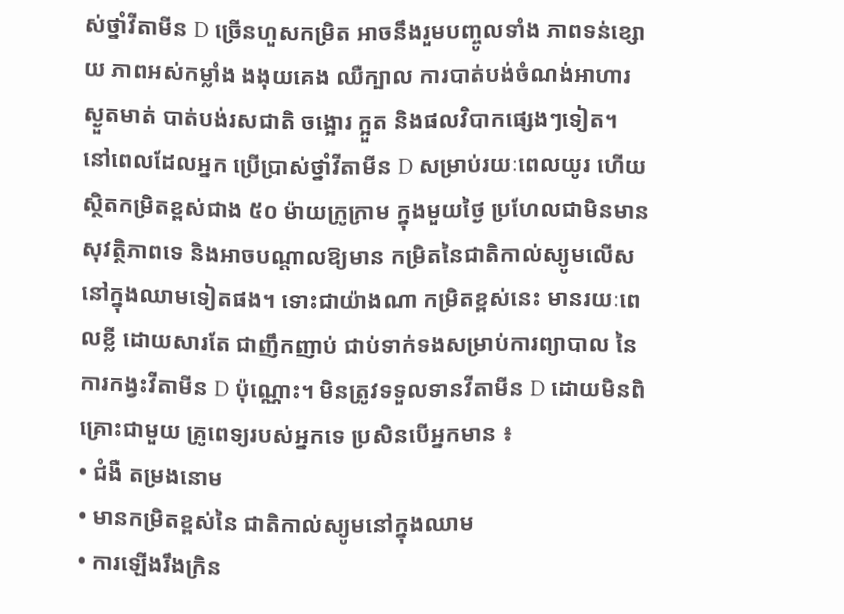ស់ថ្នាំវីតាមីន D ច្រើនហួសកម្រិត អាចនឹងរួមបញ្ចូលទាំង ភាពទន់ខ្សោយ ភាពអស់កម្លាំង ងងុយគេង ឈឺក្បាល ការបាត់បង់ចំណង់អាហារ ស្ងួតមាត់ បាត់បង់រសជាតិ ចង្អោរ ក្អួត និងផលវិបាកផ្សេងៗទៀត។
នៅពេលដែលអ្នក ប្រើប្រាស់ថ្នាំវីតាមីន D សម្រាប់រយៈពេលយូរ ហើយស្ថិតកម្រិតខ្ពស់ជាង ៥០ ម៉ាយក្រូក្រាម ក្នុងមួយថ្ងៃ ប្រហែលជាមិនមានសុវត្ថិភាពទេ និងអាចបណ្តាលឱ្យមាន កម្រិតនៃជាតិកាល់ស្យូមលើស នៅក្នុងឈាមទៀតផង។ ទោះជាយ៉ាងណា កម្រិតខ្ពស់នេះ មានរយៈពេលខ្លី ដោយសារតែ ជាញឹកញាប់ ជាប់ទាក់ទងសម្រាប់ការព្យាបាល នៃការកង្វះវីតាមីន D ប៉ុណ្ណោះ។ មិនត្រូវទទួលទានវីតាមីន D ដោយមិនពិគ្រោះជាមួយ គ្រូពេទ្យរបស់អ្នកទេ ប្រសិនបើអ្នកមាន ៖
• ជំងឺ តម្រងនោម
• មានកម្រិតខ្ពស់នៃ ជាតិកាល់ស្យូមនៅក្នុងឈាម
• ការឡើងរឹងក្រិន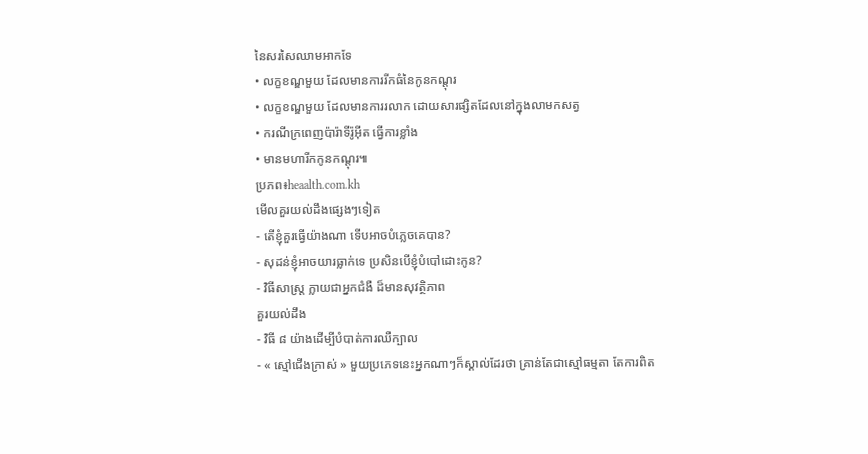នៃសរសៃឈាមអាកទែ
• លក្ខខណ្ឌមួយ ដែលមានការរីកធំនៃកូនកណ្តុរ
• លក្ខខណ្ឌមួយ ដែលមានការរលាក ដោយសារផ្សិតដែលនៅក្នុងលាមកសត្វ
• ករណីក្រពេញប៉ារ៉ាទីរ៉ូអ៊ីត ធ្វើការខ្លាំង
• មានមហារីកកូនកណ្តុរ៕
ប្រភព៖heaalth.com.kh
មើលគួរយល់ដឹងផ្សេងៗទៀត
- តើខ្ញុំគួរធ្វើយ៉ាងណា ទើបអាចបំភ្លេចគេបាន?
- សុដន់ខ្ញុំអាចយារធ្លាក់ទេ ប្រសិនបើខ្ញុំបំបៅដោះកូន?
- វិធីសាស្ត្រ ក្លាយជាអ្នកជំងឺ ដ៏មានសុវត្ថិភាព
គួរយល់ដឹង
- វិធី ៨ យ៉ាងដើម្បីបំបាត់ការឈឺក្បាល
- « ស្មៅជើងក្រាស់ » មួយប្រភេទនេះអ្នកណាៗក៏ស្គាល់ដែរថា គ្រាន់តែជាស្មៅធម្មតា តែការពិត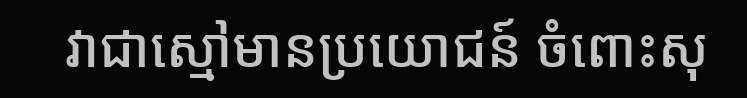វាជាស្មៅមានប្រយោជន៍ ចំពោះសុ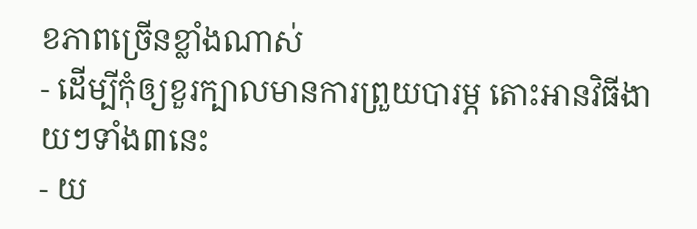ខភាពច្រើនខ្លាំងណាស់
- ដើម្បីកុំឲ្យខួរក្បាលមានការព្រួយបារម្ភ តោះអានវិធីងាយៗទាំង៣នេះ
- យ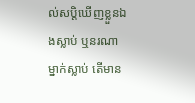ល់សប្តិឃើញខ្លួនឯងស្លាប់ ឬនរណាម្នាក់ស្លាប់ តើមាន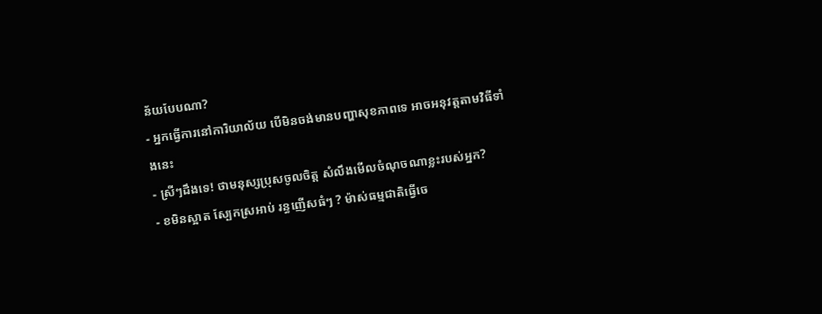ន័យបែបណា?
- អ្នកធ្វើការនៅការិយាល័យ បើមិនចង់មានបញ្ហាសុខភាពទេ អាចអនុវត្តតាមវិធីទាំងនេះ
- ស្រីៗដឹងទេ! ថាមនុស្សប្រុសចូលចិត្ត សំលឹងមើលចំណុចណាខ្លះរបស់អ្នក?
- ខមិនស្អាត ស្បែកស្រអាប់ រន្ធញើសធំៗ ? ម៉ាស់ធម្មជាតិធ្វើចេ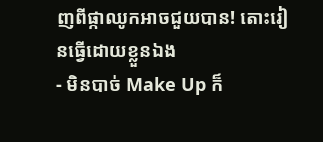ញពីផ្កាឈូកអាចជួយបាន! តោះរៀនធ្វើដោយខ្លួនឯង
- មិនបាច់ Make Up ក៏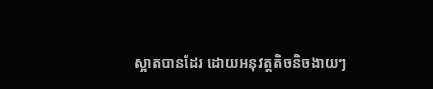ស្អាតបានដែរ ដោយអនុវត្តតិចនិចងាយៗ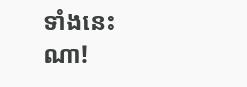ទាំងនេះណា!